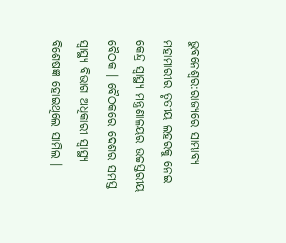ଭୁବନେଶ୍ବର:ରାଜ୍ୟରେ ସାମ୍ଭାବ୍ୟ ମହାମାରୀର ତୃତୀୟ ଲହରକୁ ନେଇ କେନ୍ଦ୍ର ସ୍ବାସ୍ଥ୍ୟ ମନ୍ତ୍ରଣାଳୟର ଉଚ୍ଚସ୍ତରୀୟ ବୈଠକ । ବୈଠକରେ ଦେଶର ସମସ୍ତ ସ୍ବାସ୍ଥ୍ୟ ବିଭାଗ ଅଧିକାରୀ ସ୍ବାସ୍ଥ୍ୟ ବିଶେଷଜ୍ଞ ହୋଇଥିଲେ ସାମିଲ ।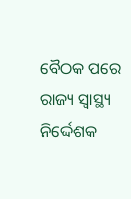ବୈଠକ ପରେ ରାଜ୍ୟ ସ୍ବାସ୍ଥ୍ୟ ନିର୍ଦ୍ଦେଶକ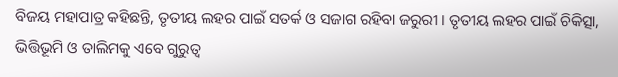ବିଜୟ ମହାପାତ୍ର କହିଛନ୍ତି, ତୃତୀୟ ଲହର ପାଇଁ ସତର୍କ ଓ ସଜାଗ ରହିବା ଜରୁରୀ । ତୃତୀୟ ଲହର ପାଇଁ ଚିକିତ୍ସା, ଭିତ୍ତିଭୂମି ଓ ତାଲିମକୁ ଏବେ ଗୁରୁତ୍ବ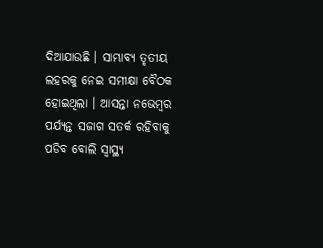ଦିଆଯାଉଛି । ସାମ୍ଭାବ୍ୟ ତୃତୀୟ ଲହରକୁ ନେଇ ସମୀକ୍ଷା ବୈଠକ ହୋଇଥିଲା । ଆସନ୍ତା ନଭେମ୍ବର ପର୍ଯ୍ୟନ୍ତ ସଜାଗ ସତର୍କ ରହିବାକୁ ପଡିବ ବୋଲି ସ୍ବାସ୍ଥ୍ୟ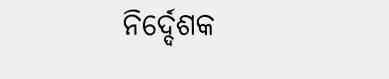ନିର୍ଦ୍ଦେଶକ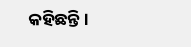କହିଛନ୍ତି ।